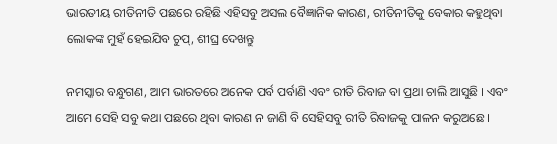ଭାରତୀୟ ରୀତିନୀତି ପଛରେ ରହିଛି ଏହିସବୁ ଅସଲ ବୈଜ୍ଞାନିକ କାରଣ, ରୀତିନୀତିକୁ ବେକାର କହୁଥିବା ଲୋକଙ୍କ ମୁହଁ ହେଇଯିବ ଚୁପ୍, ଶୀଘ୍ର ଦେଖନ୍ତୁ

ନମସ୍କାର ବନ୍ଧୁଗଣ, ଆମ ଭାରତରେ ଅନେକ ପର୍ବ ପର୍ବାଣି ଏବଂ ରୀତି ରିବାଜ ବା ପ୍ରଥା ଚାଲି ଆସୁଛି । ଏବଂ ଆମେ ସେହି ସବୁ କଥା ପଛରେ ଥିବା କାରଣ ନ ଜାଣି ବି ସେହିସବୁ ରୀତି ରିବାଜକୁ ପାଳନ କରୁଅଛେ ।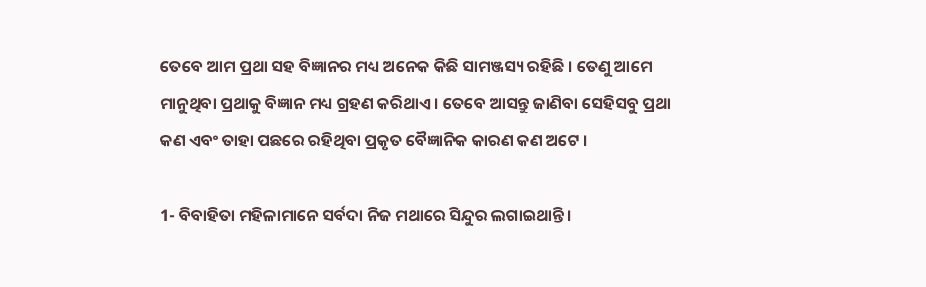ତେବେ ଆମ ପ୍ରଥା ସହ ବିଜ୍ଞାନର ମଧ୍ୟ ଅନେକ କିଛି ସାମଞ୍ଜସ୍ୟ ରହିଛି । ତେଣୁ ଆମେ ମାନୁଥିବା ପ୍ରଥାକୁ ବିଜ୍ଞାନ ମଧ୍ୟ ଗ୍ରହଣ କରିଥାଏ । ତେବେ ଆସନ୍ତୁ ଜାଣିବା ସେହିସବୁ ପ୍ରଥା କଣ ଏବଂ ତାହା ପଛରେ ରହିଥିବା ପ୍ରକୃତ ବୈଜ୍ଞାନିକ କାରଣ କଣ ଅଟେ ।

1- ବିବାହିତା ମହିଳାମାନେ ସର୍ବଦା ନିଜ ମଥାରେ ସିନ୍ଦୁର ଲଗାଇଥାନ୍ତି ।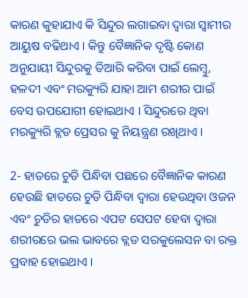କାରଣ କୁହାଯାଏ କି ସିନ୍ଦୁର ଲଗାଇବା ଦ୍ଵାରା ସ୍ଵାମୀର ଆୟୁଷ ବଢିଥାଏ । କିନ୍ତୁ ବୈଜ୍ଞାନିକ ଦୃଷ୍ଟି କୋଣ ଅନୁଯାୟୀ ସିନ୍ଦୁରକୁ ତିଆରି କରିବା ପାଇଁ ଲେମ୍ବୁ, ହଳଦୀ ଏବଂ ମରକ୍ୟୁରି ଯାହା ଆମ ଶରୀର ପାଇଁ ବେସ ଉପଯୋଗୀ ହୋଇଥାଏ । ସିନ୍ଦୁରରେ ଥିବା ମରକ୍ୟୁରି ବ୍ଲଡ ପ୍ରେସର କୁ ନିୟନ୍ତ୍ରଣ ରଖିଥାଏ ।

2- ହାତରେ ଚୁଡି ପିନ୍ଧିବା ପଛରେ ବୈଜ୍ଞାନିକ କାରଣ ହେଉଛି ହାତରେ ଚୁଡି ପିନ୍ଧିବା ଦ୍ଵାରା ହେଉଥିବା ଓଜନ ଏବଂ ଚୁଡିର ହାତରେ ଏପଟ ସେପଟ ହେବା ଦ୍ଵାରା ଶରୀରରେ ଭଲ ଭାବରେ ବ୍ଲଡ ସରକୁଲେସନ ବା ରକ୍ତ ପ୍ରବାହ ହୋଇଥାଏ ।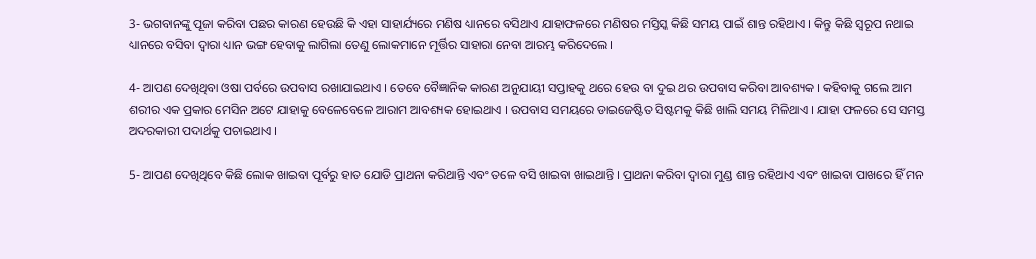3- ଭଗବାନଙ୍କୁ ପୂଜା କରିବା ପଛର କାରଣ ହେଉଛି କି ଏହା ସାହାର୍ଯ୍ୟରେ ମଣିଷ ଧ୍ୟାନରେ ବସିଥାଏ ଯାହାଫଳରେ ମଣିଷର ମସ୍ତିସ୍କ କିଛି ସମୟ ପାଇଁ ଶାନ୍ତ ରହିଥାଏ । କିନ୍ତୁ କିଛି ସ୍ୱରୂପ ନଥାଇ ଧ୍ୟାନରେ ବସିବା ଦ୍ଵାରା ଧ୍ୟାନ ଭଙ୍ଗ ହେବାକୁ ଲାଗିଲା ତେଣୁ ଲୋକମାନେ ମୂର୍ତ୍ତିର ସାହାରା ନେବା ଆରମ୍ଭ କରିଦେଲେ ।

4- ଆପଣ ଦେଖିଥିବା ଓଷା ପର୍ବରେ ଉପବାସ ରଖାଯାଇଥାଏ । ତେବେ ବୈଜ୍ଞାନିକ କାରଣ ଅନୁଯାୟୀ ସପ୍ତାହକୁ ଥରେ ହେଉ ବା ଦୁଇ ଥର ଉପବାସ କରିବା ଆବଶ୍ୟକ । କହିବାକୁ ଗଲେ ଆମ ଶରୀର ଏକ ପ୍ରକାର ମେସିନ ଅଟେ ଯାହାକୁ ବେଳେବେଳେ ଆରାମ ଆବଶ୍ୟକ ହୋଇଥାଏ । ଉପବାସ ସମୟରେ ଡାଇଜେଷ୍ଟିତ ସିଷ୍ଟମକୁ କିଛି ଖାଲି ସମୟ ମିଳିଥାଏ । ଯାହା ଫଳରେ ସେ ସମସ୍ତ ଅଦରକାରୀ ପଦାର୍ଥକୁ ପଚାଇଥାଏ ।

5- ଆପଣ ଦେଖିଥିବେ କିଛି ଲୋକ ଖାଇବା ପୂର୍ବରୁ ହାତ ଯୋଡି ପ୍ରାଥନା କରିଥାନ୍ତି ଏବଂ ତଳେ ବସି ଖାଇବା ଖାଇଥାନ୍ତି । ପ୍ରାଥନା କରିବା ଦ୍ଵାରା ମୁଣ୍ଡ ଶାନ୍ତ ରହିଥାଏ ଏବଂ ଖାଇବା ପାଖରେ ହିଁ ମନ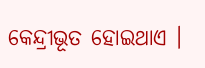କେନ୍ଦ୍ରୀଭୂତ ହୋଇଥାଏ ।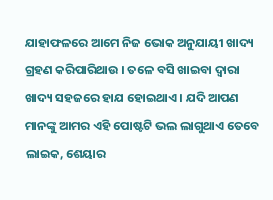ଯାହାଫଳରେ ଆମେ ନିଜ ଭୋକ ଅନୁଯାୟୀ ଖାଦ୍ୟ ଗ୍ରହଣ କରିପାରିଥାଉ । ତଳେ ବସି ଖାଇବା ଦ୍ଵାରା ଖାଦ୍ୟ ସହଜରେ ହାଯ ହୋଇଥାଏ । ଯଦି ଆପଣ ମାନଙ୍କୁ ଆମର ଏହି ପୋଷ୍ଟଟି ଭଲ ଲାଗୁଥାଏ ତେବେ ଲାଇକ, ଶେୟାର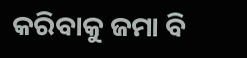କରିବାକୁ ଜମା ବି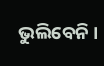ଭୁଲିବେନି ।